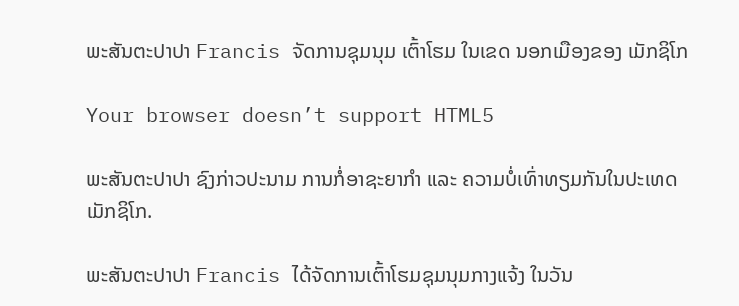ພະສັນຕະປາປາ Francis ຈັດການຊຸມນຸມ ເຕົ້າໂຮມ ໃນເຂດ ນອກເມືອງຂອງ ເມັກຊິໂກ

Your browser doesn’t support HTML5

ພະສັນຕະປາປາ ຊົງກ່າວປະນາມ ການກໍ່ອາຊະຍາກຳ ແລະ ຄວາມບໍ່ເທົ່າທຽມກັນໃນປະເທດ ເມັກຊິໂກ.

ພະສັນຕະປາປາ Francis ໄດ້ຈັດການເຕົ້າໂຮມຊຸມນຸມກາງແຈ້ງ ໃນວັນ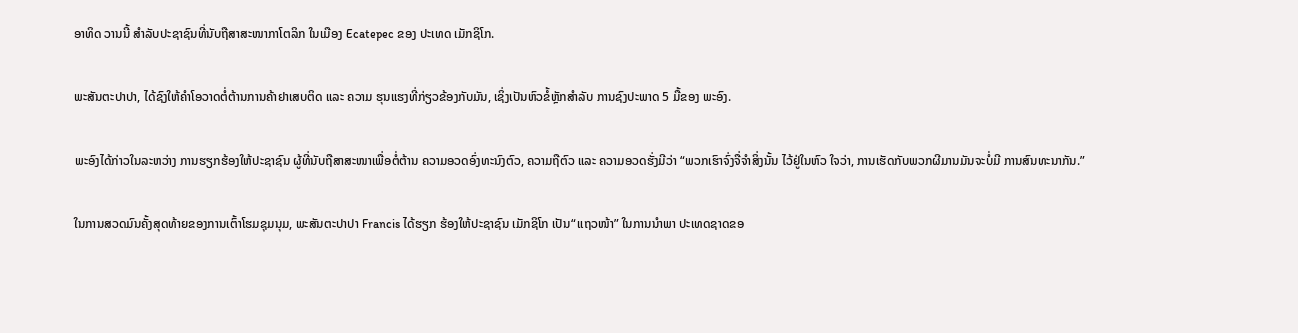ອາທິດ ວານນີ້ ສຳລັບປະຊາຊົນທີ່ນັບຖືສາສະໜາກາໂຕລິກ ໃນເມືອງ Ecatepec ຂອງ ປະເທດ ເມັກຊິໂກ.

ພະສັນຕະປາປາ, ໄດ້ຊົງໃຫ້ຄຳໂອວາດຕໍ່ຕ້ານການຄ້າຢາເສບຕິດ ແລະ ຄວາມ ຮຸນແຮງທີ່ກ່ຽວຂ້ອງກັບມັນ, ເຊິ່ງເປັນຫົວຂໍ້ຫຼັກສຳລັບ ການຊົງປະພາດ 5 ມື້ຂອງ ພະອົງ.

ພະອົງໄດ້ກ່າວໃນລະຫວ່າງ ການຮຽກຮ້ອງໃຫ້ປະຊາຊົນ ຜູ້ທີ່ນັບຖືສາສະໜາເພື່ອຕໍ່ຕ້ານ ຄວາມອວດອົ່ງທະນົງຕົວ, ຄວາມຖືຕົວ ແລະ ຄວາມອວດຮັ່ງມີວ່າ “ພວກເຮົາຈົ່ງຈື່ຈຳສິ່ງນັ້ນ ໄວ້ຢູ່ໃນຫົວ ໃຈວ່າ, ການເຮັດກັບພວກຜີມານມັນຈະບໍ່ມີ ການສົນທະນາກັນ.”

ໃນການສວດມົນຄັ້ງສຸດທ້າຍຂອງການເຕົ້າໂຮມຊຸມນຸມ, ພະສັນຕະປາປາ Francis ໄດ້ຮຽກ ຮ້ອງໃຫ້ປະຊາຊົນ ເມັກຊິໂກ ເປັນ“ແຖວໜ້າ” ໃນການນຳພາ ປະເທດຊາດຂອ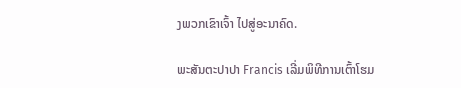ງພວກເຂົາເຈົ້າ ໄປສູ່ອະນາຄົດ.

ພະສັນຕະປາປາ Francis ເລີ່ມພິທີການເຕົ້າໂຮມ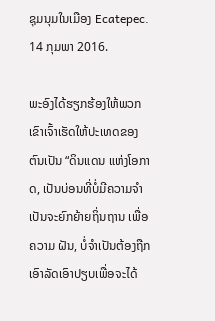ຊຸມນຸມໃນເມືອງ Ecatepec. 14 ກຸມພາ 2016.

ພະອົງໄດ້ຮຽກຮ້ອງໃຫ້ພວກເຂົາເຈົ້າເຮັດໃຫ້ປະເທດຂອງຕົນເປັນ “ດິນແດນ ແຫ່ງໂອກາດ, ເປັນບ່ອນທີ່ບໍ່ມີຄວາມຈຳເປັນຈະຍົກຍ້າຍຖິ່ນຖານ ເພື່ອຄວາມ ຝັນ, ບໍ່ຈຳເປັນຕ້ອງຖືກ ເອົາລັດເອົາປຽບເພື່ອຈະໄດ້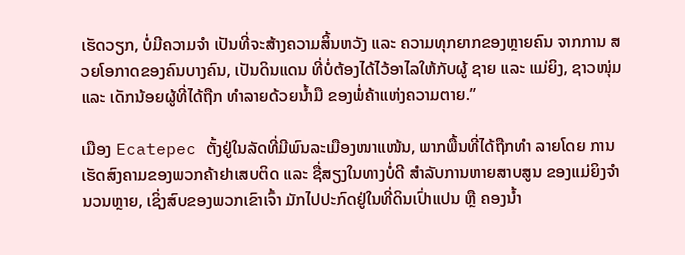ເຮັດວຽກ, ບໍ່ມີຄວາມຈຳ ເປັນທີ່ຈະສ້າງຄວາມສິ້ນຫວັງ ແລະ ຄວາມທຸກຍາກຂອງຫຼາຍຄົນ ຈາກການ ສວຍໂອກາດຂອງຄົນບາງຄົນ, ເປັນດິນແດນ ທີ່ບໍ່ຕ້ອງໄດ້ໄວ້ອາໄລໃຫ້ກັບຜູ້ ຊາຍ ແລະ ແມ່ຍິງ, ຊາວໜຸ່ມ ແລະ ເດັກນ້ອຍຜູ້ທີ່ໄດ້ຖືກ ທຳລາຍດ້ວຍນ້ຳມື ຂອງພໍ່ຄ້າແຫ່ງຄວາມຕາຍ.”

ເມືອງ Ecatepec ຕັ້ງຢູ່ໃນລັດທີ່ມີພົນລະເມືອງໜາແໜ້ນ, ພາກພື້ນທີ່ໄດ້ຖືກທຳ ລາຍໂດຍ ການເຮັດສົງຄາມຂອງພວກຄ້າຢາເສບຕິດ ແລະ ຊື່ສຽງໃນທາງບໍ່ດີ ສຳລັບການຫາຍສາບສູນ ຂອງແມ່ຍິງຈຳນວນຫຼາຍ, ເຊິ່ງສົບຂອງພວກເຂົາເຈົ້າ ມັກໄປປະກົດຢູ່ໃນທີ່ດິນເປົ່າແປນ ຫຼື ຄອງນ້ຳ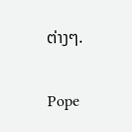ຕ່າງໆ.

Pope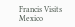Francis Visits Mexico